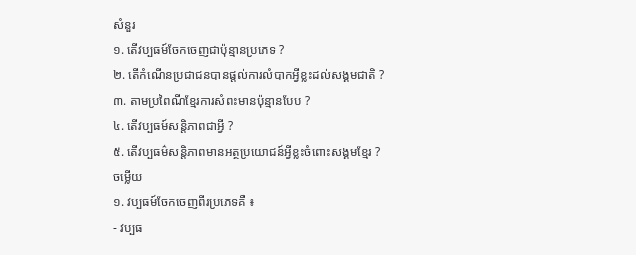សំនួរ
១. តើវប្បធម៍ចែកចេញជាប៉ុន្មានប្រភេទ ?
២. តើកំណើនប្រជាជនបានផ្តល់ការលំបាកអ្វីខ្លះដល់សង្គមជាតិ ?
៣. តាមប្រពៃណីខ្មែរការសំពះមានប៉ុន្មានបែប ?
៤. តើវប្បធម៍សន្តិភាពជាអ្វី ?
៥. តើវប្បធម៌សន្តិភាពមានអត្ថប្រយោជន៍អ្វីខ្លះចំពោះសង្គមខ្មែរ ?
ចម្លើយ
១. វប្បធម៍ចែកចេញពីរប្រភេទគឺ ៖
- វប្បធ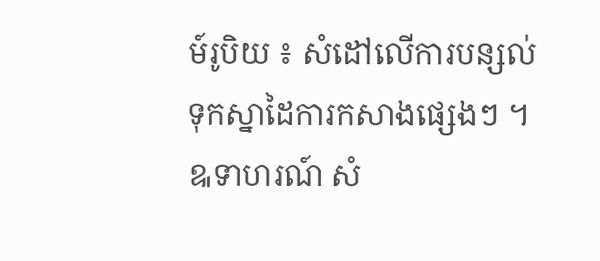ម៍រូបិយ ៖ សំដៅលើការបន្សល់ទុកស្នាដៃការកសាងផ្សេងៗ ។ ឩទាហរណ៍ សំ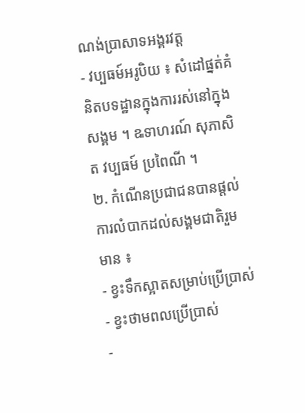ណង់ប្រាសាទអង្គរវត្ត
- វប្បធម៍អរូបិយ ៖ សំដៅផ្នត់គំនិតបទដ្ឋានក្នុងការរស់នៅក្នុងសង្គម ។ ឩទាហរណ៍ សុភាសិត វប្បធម៍ ប្រពៃណី ។
២. កំណើនប្រជាជនបានផ្តល់ការលំបាកដល់សង្គមជាតិរួមមាន ៖
- ខ្វះទឹកស្អាតសម្រាប់ប្រើប្រាស់
- ខ្វះថាមពលប្រើប្រាស់
-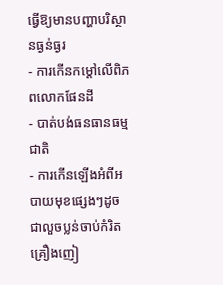ធ្វើឱ្យមានបញ្ហាបរិស្ថានធ្ងន់ធ្ងរ
- ការកើនកម្តៅលើពិភពលោកផែនដី
- បាត់បង់ធនធានធម្មជាតិ
- ការកើនឡើងអំពីអបាយមុខផ្សេងៗដូចជាលួចប្លន់ចាប់កំរិតគ្រឿងញៀ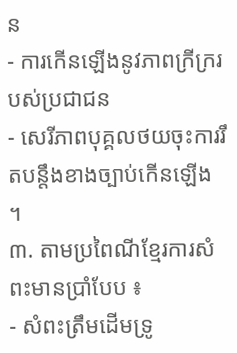ន
- ការកើនឡើងនូវភាពក្រីក្ររបស់ប្រជាជន
- សេរីភាពបុគ្គលថយចុះការរឹតបន្តឹងខាងច្បាប់កើនឡើង ។
៣. តាមប្រពៃណីខ្មែរការសំពះមានប្រាំបែប ៖
- សំពះត្រឹមដើមទ្រូ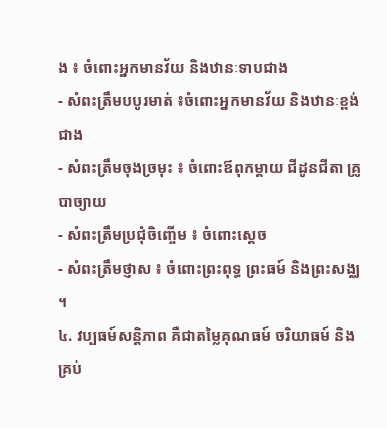ង ៖ ចំពោះអ្នកមានវ័យ និងឋានៈទាបជាង
- សំពះត្រឹមបបូរមាត់ ៖ចំពោះអ្នកមានវ័យ និងឋានៈខ្ពង់ជាង
- សំពះត្រឹមចុងច្រមុះ ៖ ចំពោះឪពុកម្តាយ ជីដូនជីតា គ្រូបាច្យាយ
- សំពះត្រឹមប្រជុំចិញ្ចើម ៖ ចំពោះស្តេច
- សំពះត្រឹមថ្ញាស ៖ ចំពោះព្រះពុទ្ធ ព្រះធម៍ និងព្រះសង្ឈ ។
៤. វប្បធម៍សន្តិភាព គឺជាតម្លៃគុណធម៍ ចរិយាធម៍ និងគ្រប់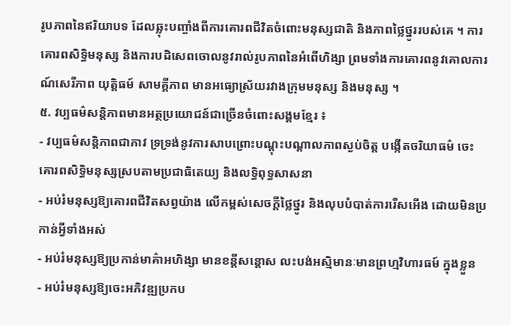រូបភាពនៃឥរិយាបទ ដែលឆ្លុះបញ្ចាំងពីការគោរពជីវិតចំពោះមនុស្សជាតិ និងភាពថ្លៃថ្នូររបស់គេ ។ ការគោរពសិទ្ធិមនុស្ស និងការបដិសេពចោលនូវរាល់រូបភាពនៃអំពើហិង្សា ព្រមទាំងការគោរពនូវគោលការណ៍សេរីភាព យុត្តិធម៍ សាមគ្គីភាព មានអធ្យោស្រ័យរវាងក្រុមមនុស្ស និងមនុស្ស ។
៥. វប្បធម៌សន្តិភាពមានអត្ថប្រយោជន៍ជាច្រើនចំពោះសង្គមខ្មែរ ៖
- វប្បធម៌សន្តិភាពជាភាវ ទ្រទ្រង់នូវការសាបព្រោះបណ្តុះបណ្តាលភាពស្ងប់ចិត្ត បង្កើតចរិយាធម៌ ចេះគោរពសិទ្ធិមនុស្សស្របតាមប្រជាធិតេយ្យ និងលទ្ធិពុទ្ធសាសនា
- អប់រំមនុស្សឱ្យគោរពជីវិតសព្វយ៉ាង លើកម្ពស់សេចក្តីថ្លៃថ្នូរ និងលុបបំបាត់ការរើសអើង ដោយមិនប្រកាន់អ្វីទាំងអស់
- អប់រំមនុស្សឱ្យប្រកាន់មាគ៌ាអហិង្សា មានខន្តីសន្តោស លះបង់អស្មិមានៈមានព្រហ្មវិហារធម៍ ក្នុងខ្លួន
- អប់រំមនុស្សឱ្យចេះអភិវឌ្ឍប្រកប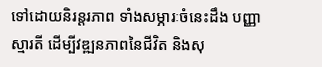ទៅដោយនិរន្តរភាព ទាំងសម្ភារៈចំនេះដឹង បញ្ញាស្មារតី ដើម្បីវឌ្ឍនភាពនៃជីវិត និងសុ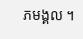ភមង្គល ។